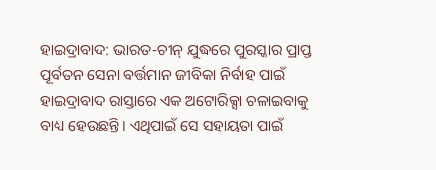ହାଇଦ୍ରାବାଦ: ଭାରତ-ଚୀନ୍ ଯୁଦ୍ଧରେ ପୁରସ୍କାର ପ୍ରାପ୍ତ ପୂର୍ବତନ ସେନା ବର୍ତ୍ତମାନ ଜୀବିକା ନିର୍ବାହ ପାଇଁ ହାଇଦ୍ରାବାଦ ରାସ୍ତାରେ ଏକ ଅଟୋରିକ୍ସା ଚଳାଇବାକୁ ବାଧ୍ୟ ହେଉଛନ୍ତି। ଏଥିପାଇଁ ସେ ସହାୟତା ପାଇଁ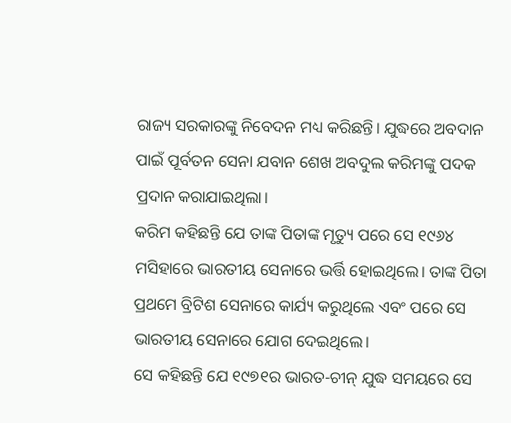ରାଜ୍ୟ ସରକାରଙ୍କୁ ନିବେଦନ ମଧ୍ୟ କରିଛନ୍ତି। ଯୁଦ୍ଧରେ ଅବଦାନ ପାଇଁ ପୂର୍ବତନ ସେନା ଯବାନ ଶେଖ ଅବଦୁଲ କରିମଙ୍କୁ ପଦକ ପ୍ରଦାନ କରାଯାଇଥିଲା।
କରିମ କହିଛନ୍ତି ଯେ ତାଙ୍କ ପିତାଙ୍କ ମୃତ୍ୟୁ ପରେ ସେ ୧୯୬୪ ମସିହାରେ ଭାରତୀୟ ସେନାରେ ଭର୍ତ୍ତି ହୋଇଥିଲେ। ତାଙ୍କ ପିତା ପ୍ରଥମେ ବ୍ରିଟିଶ ସେନାରେ କାର୍ଯ୍ୟ କରୁଥିଲେ ଏବଂ ପରେ ସେ ଭାରତୀୟ ସେନାରେ ଯୋଗ ଦେଇଥିଲେ।
ସେ କହିଛନ୍ତି ଯେ ୧୯୭୧ର ଭାରତ-ଚୀନ୍ ଯୁଦ୍ଧ ସମୟରେ ସେ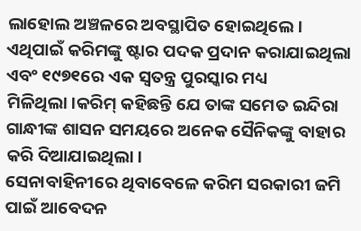ଲାହୋଲ ଅଞ୍ଚଳରେ ଅବସ୍ଥାପିତ ହୋଇଥିଲେ। ଏଥିପାଇଁ କରିମଙ୍କୁ ଷ୍ଟାର ପଦକ ପ୍ରଦାନ କରାଯାଇଥିଲା ଏବଂ ୧୯୭୧ରେ ଏକ ସ୍ବତନ୍ତ୍ର ପୁରସ୍କାର ମଧ୍ୟ ମିଳିଥିଲା।କରିମ୍ କହିଛନ୍ତି ଯେ ତାଙ୍କ ସମେତ ଇନ୍ଦିରା ଗାନ୍ଧୀଙ୍କ ଶାସନ ସମୟରେ ଅନେକ ସୈନିକଙ୍କୁ ବାହାର କରି ଦିଆଯାଇଥିଲା।
ସେନାବାହିନୀରେ ଥିବାବେଳେ କରିମ ସରକାରୀ ଜମି ପାଇଁ ଆବେଦନ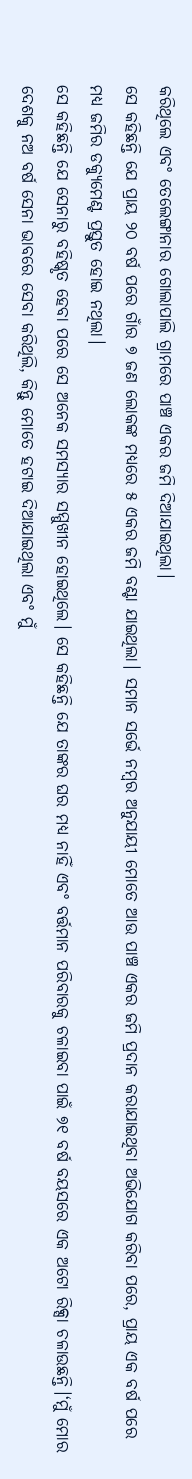କରିଥିଲେ ଏବଂ ତେଲେଙ୍ଗାନାର ଗୋଲାପାଲି ଗ୍ରାମରେ ପାଞ୍ଚ ଏକର ଜମି ଦିଆଯାଇଥିଲା।
ସେ କହିଛନ୍ତି ଯେ ପ୍ରାୟ ୨୦ ବର୍ଷ ପରେ ଗାଁର ୭ ଜଣ ଲୋକଙ୍କ ମଧ୍ୟରେ ୫ ଏକର ଜମି ବଣ୍ଟା ଯାଇଥିଲା। ସମାନ ସର୍ଭେ ନମ୍ବର ଅନୁଯାୟୀ ମୋତେ ଆଉ ପାଞ୍ଚ ଏକର ଜମି ପ୍ରଦାନ କରାଯାଇଥିବା ଅଭିଯୋଗ କରିବା ପରେ, ପ୍ରାୟ ଏକ ବର୍ଷ ପରେ ମଧ୍ୟ ଜମିର ଡକ୍ୟୁମେଣ୍ଟ ପ୍ରସ୍ତୁତ ହୋଇ ନଥିଲା।
ସେ କହିଛନ୍ତି ଯେ ସେନାରୁ ବହିଷ୍କୃତ ହେବା ପରେ ସେ ଅନେକ ସମସ୍ୟାର ସମ୍ମୁଖୀନ ହୋଇଥିଲେ। ସେ କହିଛନ୍ତି ଯେ ତାଙ୍କର ଘର ମଧ୍ୟ ନାହିଁ ଏବଂ ବର୍ତ୍ତମାନ ପରିବାରକୁ ଚଳାଇବା ପାଇଁ ୭୧ ବର୍ଷ ବୟସରେ ଏକ ଅଟୋ ରିକ୍ସା ଚଳାଉଛନ୍ତି।‘ମୁଁ ମୋର ଦେଶକୁ ନଅ ବର୍ଷ ସେନା ଭାବରେ ସେବା କରିଥିଲି, କିନ୍ତୁ ମୋତେ ହଟାଇ ଦିଆଯାଇଥିଲା ଏବଂ ମୁଁ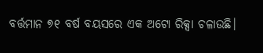ବର୍ତ୍ତମାନ ୭୧ ବର୍ଷ ବୟସରେ ଏକ ଅଟୋ ରିକ୍ସା ଚଳାଉଛି।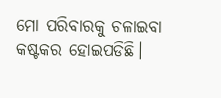ମୋ ପରିବାରକୁ ଚଳାଇବା କଷ୍ଟକର ହୋଇପଡିଛି।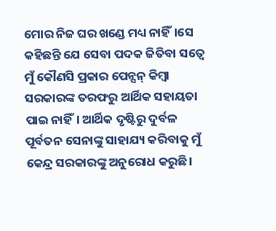ମୋର ନିଜ ଘର ଖଣ୍ଡେ ମଧ୍ୟ ନାହିଁ।ସେ କହିଛନ୍ତି ଯେ ସେବା ପଦକ ଜିତିବା ସତ୍ବେ ମୁଁ କୌଣସି ପ୍ରକାର ପେନ୍ସନ୍ କିମ୍ବା ସରକାରଙ୍କ ତରଫରୁ ଆର୍ଥିକ ସହାୟତା ପାଇ ନାହିଁ। ଆର୍ଥିକ ଦୃଷ୍ଟିରୁ ଦୁର୍ବଳ ପୂର୍ବତନ ସେନାଙ୍କୁ ସାହାଯ୍ୟ କରିବାକୁ ମୁଁ କେନ୍ଦ୍ର ସରକାରଙ୍କୁ ଅନୁରୋଧ କରୁଛି।